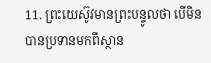11. ព្រះយេស៊ូវមានព្រះបន្ទូលថា បើមិនបានប្រទានមកពីស្ថាន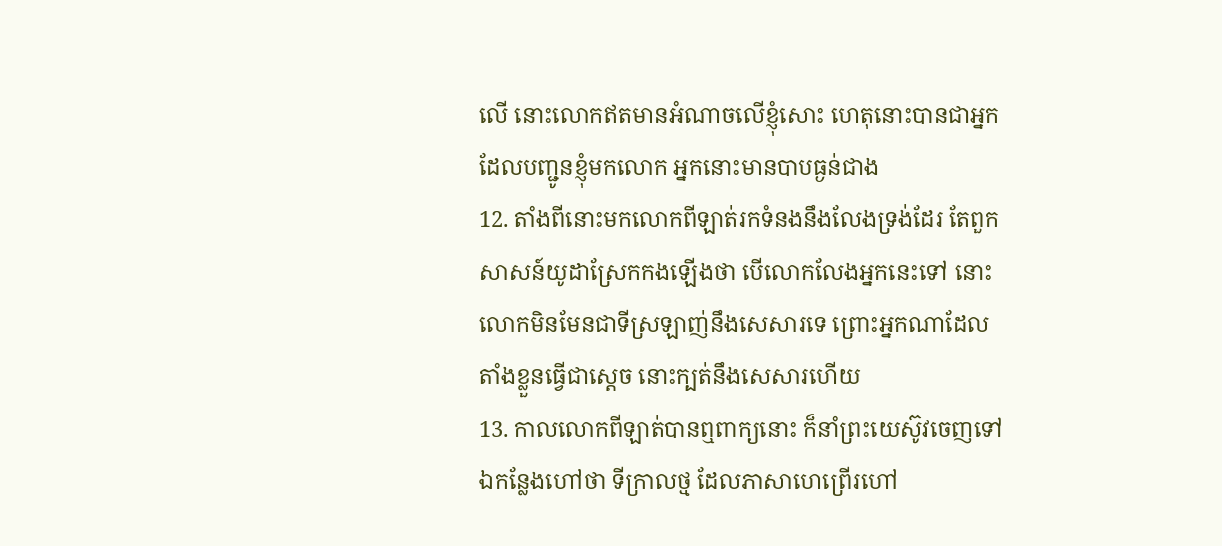លើ នោះលោកឥតមានអំណាចលើខ្ញុំសោះ ហេតុនោះបានជាអ្នកដែលបញ្ជូនខ្ញុំមកលោក អ្នកនោះមានបាបធ្ងន់ជាង
12. តាំងពីនោះមកលោកពីឡាត់រកទំនងនឹងលែងទ្រង់ដែរ តែពួកសាសន៍យូដាស្រែកកងឡើងថា បើលោកលែងអ្នកនេះទៅ នោះលោកមិនមែនជាទីស្រឡាញ់នឹងសេសារទេ ព្រោះអ្នកណាដែលតាំងខ្លួនធ្វើជាស្តេច នោះក្បត់នឹងសេសារហើយ
13. កាលលោកពីឡាត់បានឮពាក្យនោះ ក៏នាំព្រះយេស៊ូវចេញទៅឯកន្លែងហៅថា ទីក្រាលថ្ម ដែលភាសាហេព្រើរហៅ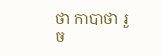ថា កាបាថា រួច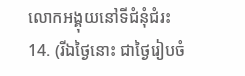លោកអង្គុយនៅទីជំនុំជំរះ
14. (រីឯថ្ងៃនោះ ជាថ្ងៃរៀបចំ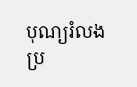បុណ្យរំលង ប្រ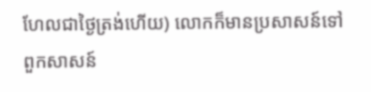ហែលជាថ្ងៃត្រង់ហើយ) លោកក៏មានប្រសាសន៍ទៅពួកសាសន៍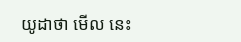យូដាថា មើល នេះ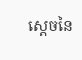ស្តេចនៃ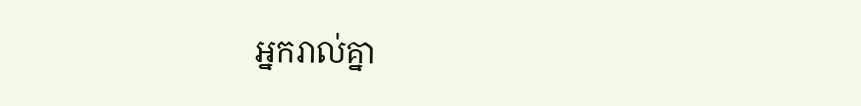អ្នករាល់គ្នា